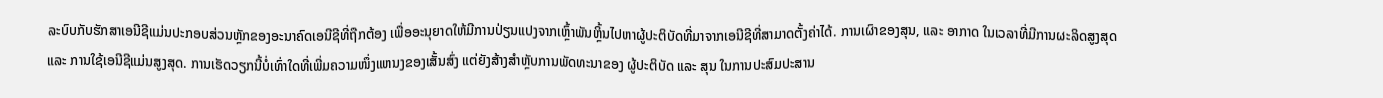ລະບົບກັບຮັກສາເອນີຊີແມ່ນປະກອບສ່ວນຫຼັກຂອງອະນາຄົດເອນີຊີທີ່ຖືກຕ້ອງ ເພື່ອອະນຸຍາດໃຫ້ມີການປ່ຽນແປງຈາກເຫຼົ້າພັນຫຼິ້ນໄປຫາຜູ້ປະຕິບັດທີ່ມາຈາກເອນີຊີທີ່ສາມາດຕັ້ງຄ່າໄດ້. ການເຜົາຂອງສຸນ, ແລະ ອາກາດ ໃນເວລາທີ່ມີການຜະລິດສູງສຸດ ແລະ ການໃຊ້ເອນີຊີແມ່ນສູງສຸດ. ການເຮັດວຽກນີ້ບໍ່ເທົ່າໃດທີ່ເພີ່ມຄວາມໜຶ່ງແຫນງຂອງເສັ້ນສົ່ງ ແຕ່ຍັງສ້າງສຳຫຼັບການພັດທະນາຂອງ ຜູ້ປະຕິບັດ ແລະ ສຸນ ໃນການປະສົມປະສານ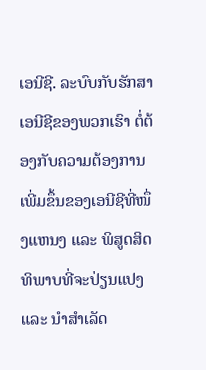ເອນີຊີ. ລະບົບກັບຮັກສາເອນີຊີຂອງພວກເຮົາ ຕໍ່ຕ້ອງກັບຄວາມຕ້ອງການເພີ່ມຂຶ້ນຂອງເອນີຊີທີ່ໜຶ່ງແຫນງ ແລະ ພິສູດສິດທິພາບທີ່ຈະປ່ຽນແປງ ແລະ ນຳສຳເລັດ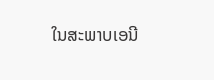ໃນສະພາບເອນີ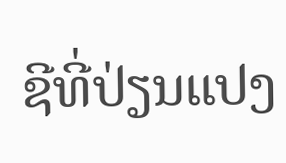ຊີທີ່ປ່ຽນແປງ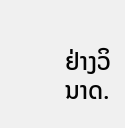ຢ່າງວິນາດ.